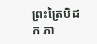ព្រះត្រៃបិដក ភា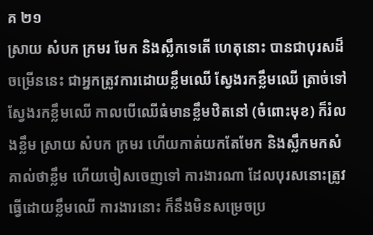គ ២១
ស្រាយ សំបក ក្រមរ មែក និងស្លឹកទេតើ ហេតុនោះ បានជាបុរសដ៏ចម្រើននេះ ជាអ្នកត្រូវការដោយខ្លឹមឈើ ស្វែងរកខ្លឹមឈើ ត្រាច់ទៅស្វែងរកខ្លឹមឈើ កាលបើឈើធំមានខ្លឹមឋិតនៅ (ចំពោះមុខ) ក៏រំលងខ្លឹម ស្រាយ សំបក ក្រមរ ហើយកាត់យកតែមែក និងស្លឹកមកសំគាល់ថាខ្លឹម ហើយចៀសចេញទៅ ការងារណា ដែលបុរសនោះត្រូវធ្វើដោយខ្លឹមឈើ ការងារនោះ ក៏នឹងមិនសម្រេចប្រ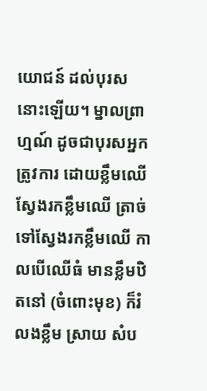យោជន៍ ដល់បុរសនោះឡើយ។ ម្នាលព្រាហ្មណ៍ ដូចជាបុរសអ្នកត្រូវការ ដោយខ្លឹមឈើ ស្វែងរកខ្លឹមឈើ ត្រាច់ទៅស្វែងរកខ្លឹមឈើ កាលបើឈើធំ មានខ្លឹមឋិតនៅ (ចំពោះមុខ) ក៏រំលងខ្លឹម ស្រាយ សំប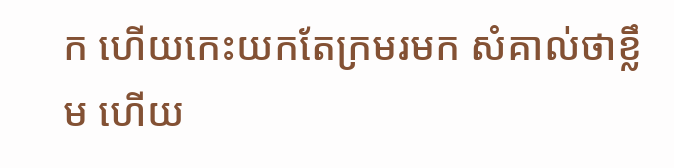ក ហើយកេះយកតែក្រមរមក សំគាល់ថាខ្លឹម ហើយ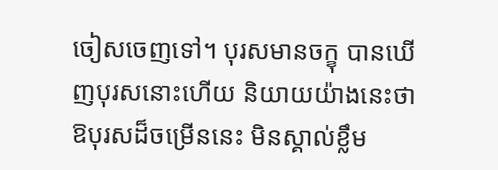ចៀសចេញទៅ។ បុរសមានចក្ខុ បានឃើញបុរសនោះហើយ និយាយយ៉ាងនេះថា ឱបុរសដ៏ចម្រើននេះ មិនស្គាល់ខ្លឹម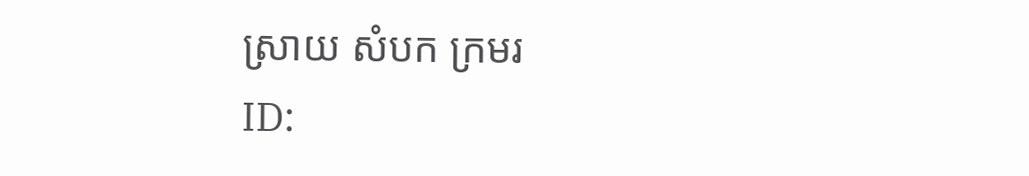ស្រាយ សំបក ក្រមរ
ID: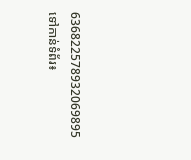636822578932069895
ទៅកាន់ទំព័រ៖